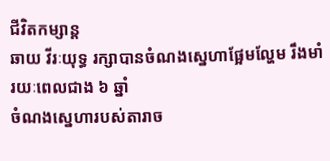ជីវិតកម្សាន្ដ
ឆាយ វីរៈយុទ្ធ រក្សាបានចំណងស្នេហាផ្អែមល្ហែម រឹងមាំ រយៈពេលជាង ៦ ឆ្នាំ
ចំណងស្នេហារបស់តារាច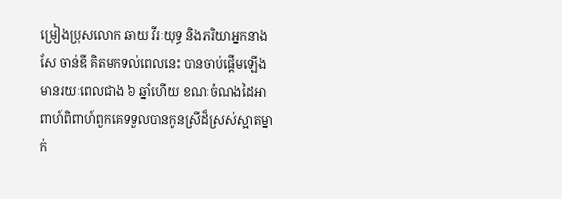ម្រៀងប្រុសលោក ឆាយ វីរៈយុទ្ធ និងភរិយាអ្នកនាង សែ ចាន់ឌី គិតមកទល់ពេលនេះ បានចាប់ផ្ដើមឡើងមានរយៈពេលជាង ៦ ឆ្នាំហើយ ខណៈចំណងដៃអាពាហ៍ពិពាហ៍ពួកគេទទួលបានកូនស្រីដ៏ស្រស់ស្អាតម្នាក់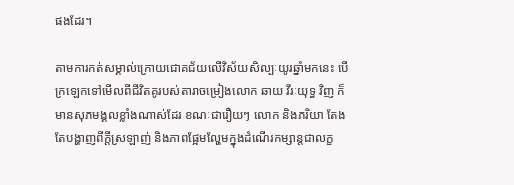ផងដែរ។

តាមការកត់សម្គាល់ក្រោយជោគជ័យលើវិស័យសិល្បៈយូរឆ្នាំមកនេះ បើក្រឡេកទៅមើលពីជីវិតគូរបស់តារាចម្រៀងលោក ឆាយ វីរៈយុទ្ធ វិញ ក៏មានសុភមង្គលខ្លាំងណាស់ដែរ ខណៈជារឿយៗ លោក និងភរិយា តែងតែបង្ហាញពីក្ដីស្រឡាញ់ និងភាពផ្អែមល្ហែមក្នុងដំណើរកម្សាន្តជាលក្ខ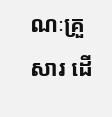ណៈគ្រួសារ ដើ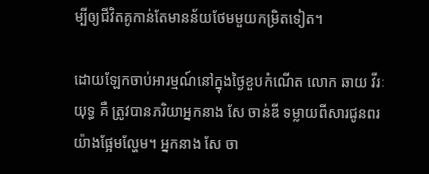ម្បីឲ្យជីវិតគូកាន់តែមានន័យថែមមួយកម្រិតទៀត។

ដោយឡែកចាប់អារម្មណ៍នៅក្នុងថ្ងៃខួបកំណើត លោក ឆាយ វីរៈយុទ្ធ គឺ ត្រូវបានភរិយាអ្នកនាង សែ ចាន់ឌី ទម្លាយពីសារជូនពរយ៉ាងផ្អែមល្ហែម។ អ្នកនាង សែ ចា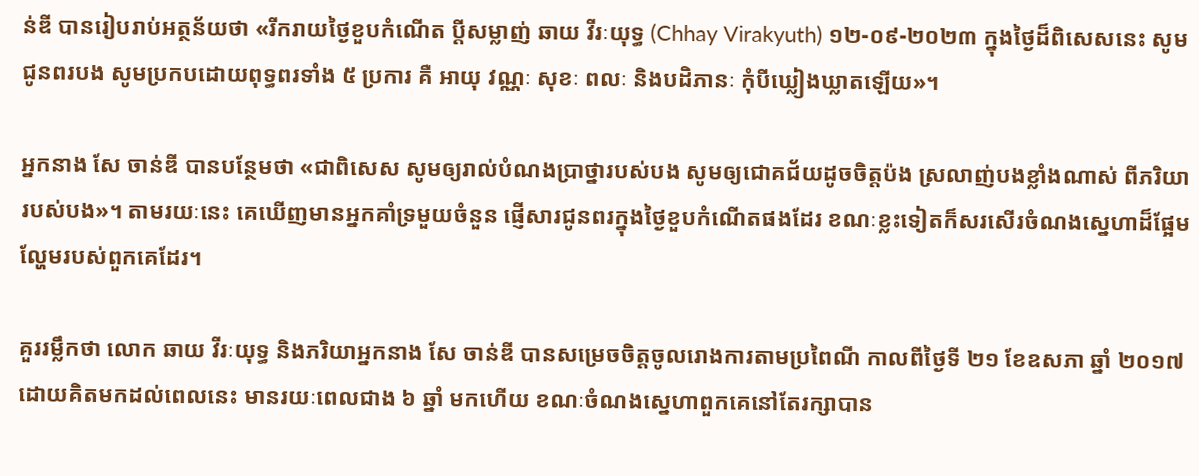ន់ឌី បានរៀបរាប់អត្ថន័យថា «រីករាយថ្ងៃខួបកំណើត ប្ដីសម្លាញ់ ឆាយ វីរៈយុទ្ធ (Chhay Virakyuth) ១២-០៩-២០២៣ ក្នុងថ្ងៃដ៏ពិសេសនេះ សូមជូនពរបង សូមប្រកបដោយពុទ្ធពរទាំង ៥ ប្រការ គឺ អាយុ វណ្ណៈ សុខៈ ពលៈ និងបដិភានៈ កុំបីឃ្លៀងឃ្លាតឡើយ»។

អ្នកនាង សែ ចាន់ឌី បានបន្ថែមថា «ជាពិសេស សូមឲ្យរាល់បំណងប្រាថ្នារបស់បង សូមឲ្យជោគជ័យដូចចិត្តប៉ង ស្រលាញ់បងខ្លាំងណាស់ ពីភរិយារបស់បង»។ តាមរយៈនេះ គេឃើញមានអ្នកគាំទ្រមួយចំនួន ផ្ញើសារជូនពរក្នុងថ្ងៃខួបកំណើតផងដែរ ខណៈខ្លះទៀតក៏សរសើរចំណងស្នេហាដ៏ផ្អែមល្ហែមរបស់ពួកគេដែរ។

គួររម្លឹកថា លោក ឆាយ វីរៈយុទ្ធ និងភរិយាអ្នកនាង សែ ចាន់ឌី បានសម្រេចចិត្តចូលរោងការតាមប្រពៃណី កាលពីថ្ងៃទី ២១ ខែឧសភា ឆ្នាំ ២០១៧ ដោយគិតមកដល់ពេលនេះ មានរយៈពេលជាង ៦ ឆ្នាំ មកហើយ ខណៈចំណងស្នេហាពួកគេនៅតែរក្សាបាន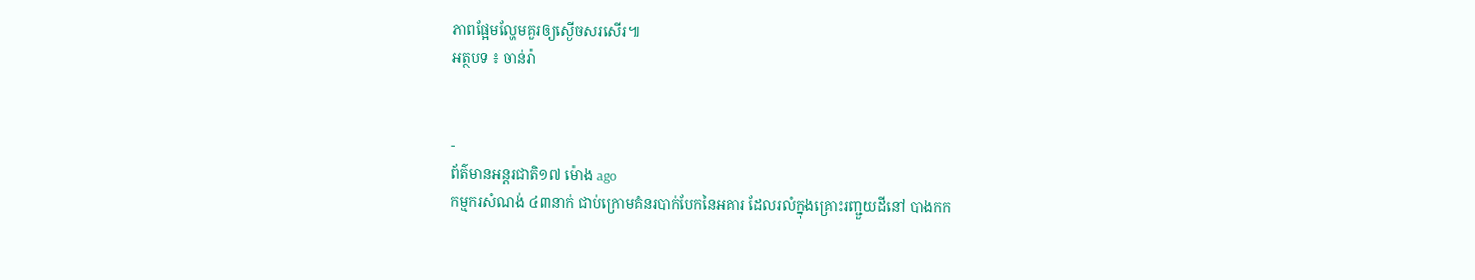ភាពផ្អែមល្ហែមគួរឲ្យស្ងើចសរសើរ៕
អត្ថបទ ៖ ចាន់រ៉ា


-
ព័ត៌មានអន្ដរជាតិ១៧ ម៉ោង ago
កម្មករសំណង់ ៤៣នាក់ ជាប់ក្រោមគំនរបាក់បែកនៃអគារ ដែលរលំក្នុងគ្រោះរញ្ជួយដីនៅ បាងកក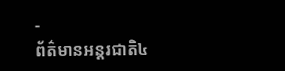-
ព័ត៌មានអន្ដរជាតិ៤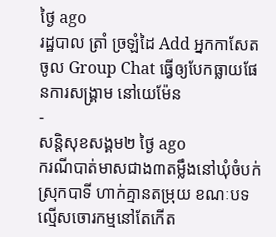ថ្ងៃ ago
រដ្ឋបាល ត្រាំ ច្រឡំដៃ Add អ្នកកាសែតចូល Group Chat ធ្វើឲ្យបែកធ្លាយផែនការសង្គ្រាម នៅយេម៉ែន
-
សន្តិសុខសង្គម២ ថ្ងៃ ago
ករណីបាត់មាសជាង៣តម្លឹងនៅឃុំចំបក់ ស្រុកបាទី ហាក់គ្មានតម្រុយ ខណៈបទល្មើសចោរកម្មនៅតែកើត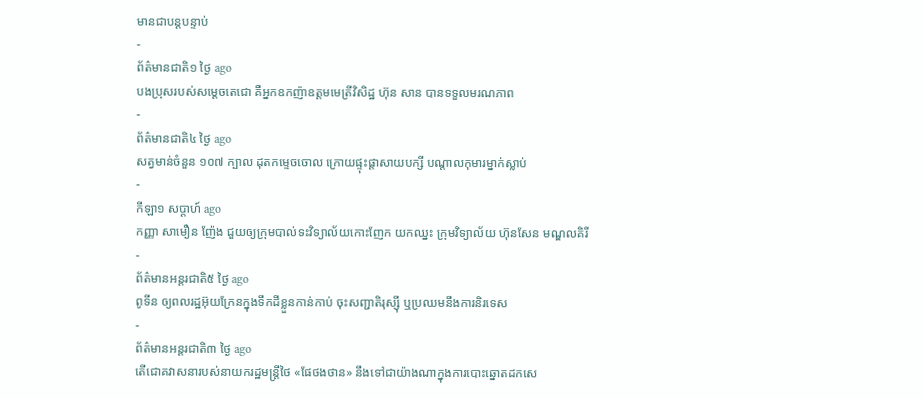មានជាបន្តបន្ទាប់
-
ព័ត៌មានជាតិ១ ថ្ងៃ ago
បងប្រុសរបស់សម្ដេចតេជោ គឺអ្នកឧកញ៉ាឧត្តមមេត្រីវិសិដ្ឋ ហ៊ុន សាន បានទទួលមរណភាព
-
ព័ត៌មានជាតិ៤ ថ្ងៃ ago
សត្វមាន់ចំនួន ១០៧ ក្បាល ដុតកម្ទេចចោល ក្រោយផ្ទុះផ្ដាសាយបក្សី បណ្តាលកុមារម្នាក់ស្លាប់
-
កីឡា១ សប្តាហ៍ ago
កញ្ញា សាមឿន ញ៉ែង ជួយឲ្យក្រុមបាល់ទះវិទ្យាល័យកោះញែក យកឈ្នះ ក្រុមវិទ្យាល័យ ហ៊ុនសែន មណ្ឌលគិរី
-
ព័ត៌មានអន្ដរជាតិ៥ ថ្ងៃ ago
ពូទីន ឲ្យពលរដ្ឋអ៊ុយក្រែនក្នុងទឹកដីខ្លួនកាន់កាប់ ចុះសញ្ជាតិរុស្ស៊ី ឬប្រឈមនឹងការនិរទេស
-
ព័ត៌មានអន្ដរជាតិ៣ ថ្ងៃ ago
តើជោគវាសនារបស់នាយករដ្ឋមន្ត្រីថៃ «ផែថងថាន» នឹងទៅជាយ៉ាងណាក្នុងការបោះឆ្នោតដកសេ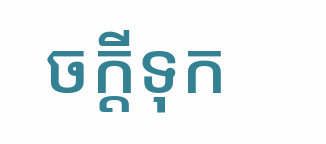ចក្តីទុក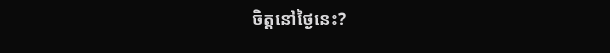ចិត្តនៅថ្ងៃនេះ?